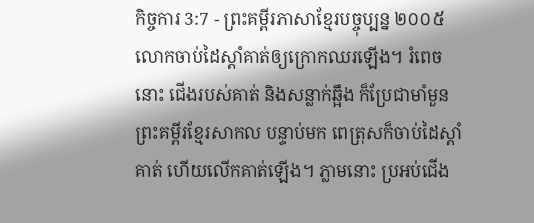កិច្ចការ 3:7 - ព្រះគម្ពីរភាសាខ្មែរបច្ចុប្បន្ន ២០០៥ លោកចាប់ដៃស្ដាំគាត់ឲ្យក្រោកឈរឡើង។ រំពេចនោះ ជើងរបស់គាត់ និងសន្លាក់ឆ្អឹង ក៏ប្រែជាមាំមួន ព្រះគម្ពីរខ្មែរសាកល បន្ទាប់មក ពេត្រុសក៏ចាប់ដៃស្ដាំគាត់ ហើយលើកគាត់ឡើង។ ភ្លាមនោះ ប្រអប់ជើង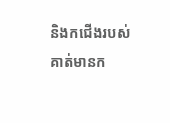និងកជើងរបស់គាត់មានក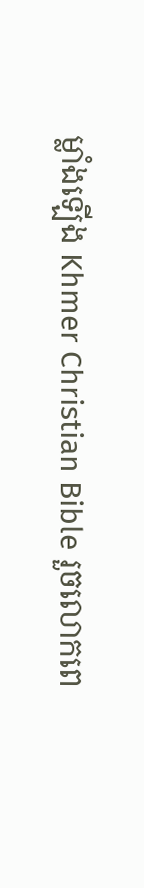ម្លាំងឡើង Khmer Christian Bible រួចលោកពេ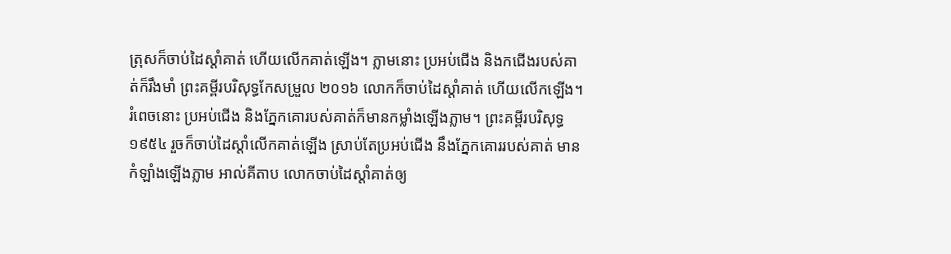ត្រុសក៏ចាប់ដៃស្ដាំគាត់ ហើយលើកគាត់ឡើង។ ភ្លាមនោះ ប្រអប់ជើង និងកជើងរបស់គាត់ក៏រឹងមាំ ព្រះគម្ពីរបរិសុទ្ធកែសម្រួល ២០១៦ លោកក៏ចាប់ដៃស្តាំគាត់ ហើយលើកឡើង។ រំពេចនោះ ប្រអប់ជើង និងភ្នែកគោរបស់គាត់ក៏មានកម្លាំងឡើងភ្លាម។ ព្រះគម្ពីរបរិសុទ្ធ ១៩៥៤ រួចក៏ចាប់ដៃស្តាំលើកគាត់ឡើង ស្រាប់តែប្រអប់ជើង នឹងភ្នែកគោររបស់គាត់ មានកំឡាំងឡើងភ្លាម អាល់គីតាប លោកចាប់ដៃស្ដាំគាត់ឲ្យ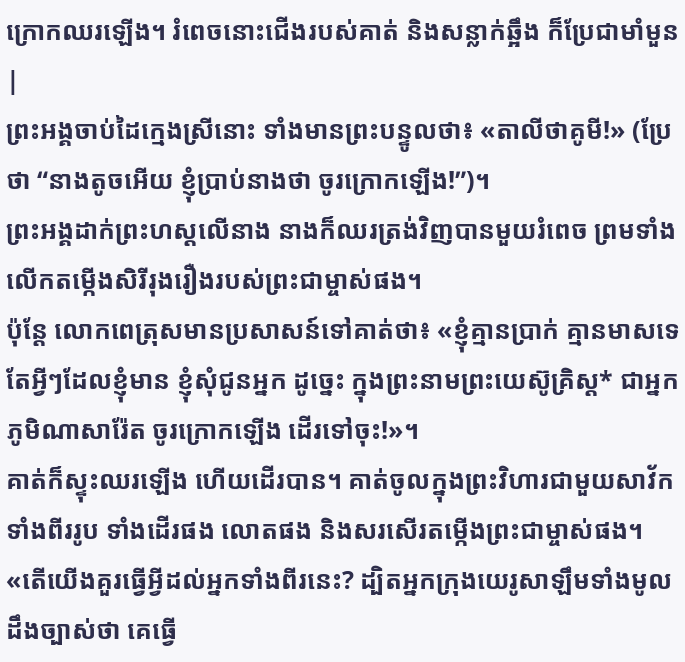ក្រោកឈរឡើង។ រំពេចនោះជើងរបស់គាត់ និងសន្លាក់ឆ្អឹង ក៏ប្រែជាមាំមួន |
ព្រះអង្គចាប់ដៃក្មេងស្រីនោះ ទាំងមានព្រះបន្ទូលថា៖ «តាលីថាគូមី!» (ប្រែថា “នាងតូចអើយ ខ្ញុំប្រាប់នាងថា ចូរក្រោកឡើង!”)។
ព្រះអង្គដាក់ព្រះហស្ដលើនាង នាងក៏ឈរត្រង់វិញបានមួយរំពេច ព្រមទាំងលើកតម្កើងសិរីរុងរឿងរបស់ព្រះជាម្ចាស់ផង។
ប៉ុន្តែ លោកពេត្រុសមានប្រសាសន៍ទៅគាត់ថា៖ «ខ្ញុំគ្មានប្រាក់ គ្មានមាសទេ តែអ្វីៗដែលខ្ញុំមាន ខ្ញុំសុំជូនអ្នក ដូច្នេះ ក្នុងព្រះនាមព្រះយេស៊ូគ្រិស្ត* ជាអ្នកភូមិណាសារ៉ែត ចូរក្រោកឡើង ដើរទៅចុះ!»។
គាត់ក៏ស្ទុះឈរឡើង ហើយដើរបាន។ គាត់ចូលក្នុងព្រះវិហារជាមួយសាវ័កទាំងពីររូប ទាំងដើរផង លោតផង និងសរសើរតម្កើងព្រះជាម្ចាស់ផង។
«តើយើងគួរធ្វើអ្វីដល់អ្នកទាំងពីរនេះ? ដ្បិតអ្នកក្រុងយេរូសាឡឹមទាំងមូលដឹងច្បាស់ថា គេធ្វើ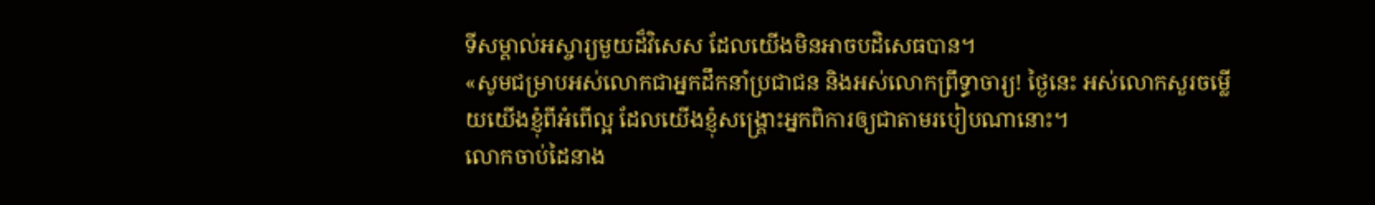ទីសម្គាល់អស្ចារ្យមួយដ៏វិសេស ដែលយើងមិនអាចបដិសេធបាន។
«សូមជម្រាបអស់លោកជាអ្នកដឹកនាំប្រជាជន និងអស់លោកព្រឹទ្ធាចារ្យ! ថ្ងៃនេះ អស់លោកសួរចម្លើយយើងខ្ញុំពីអំពើល្អ ដែលយើងខ្ញុំសង្គ្រោះអ្នកពិការឲ្យជាតាមរបៀបណានោះ។
លោកចាប់ដៃនាង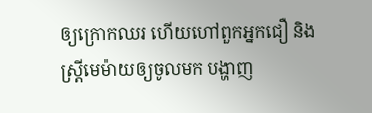ឲ្យក្រោកឈរ ហើយហៅពួកអ្នកជឿ និងស្ត្រីមេម៉ាយឲ្យចូលមក បង្ហាញ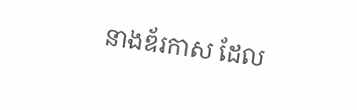នាងឌ័រកាស ដែល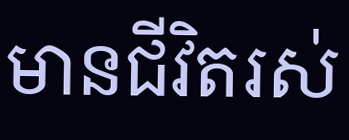មានជីវិតរស់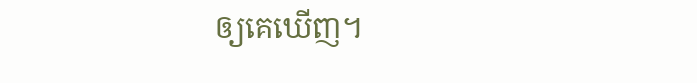ឲ្យគេឃើញ។